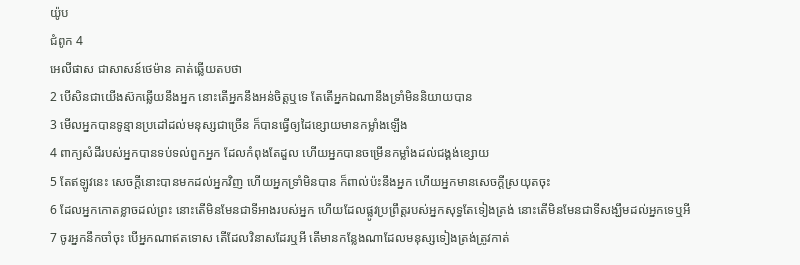យ៉ូប
ជំពូក 4
អេលីផាស ជាសាសន៍ថេម៉ាន គាត់ឆ្លើយតបថា
2 បើសិនជាយើងស៊កឆ្លើយនឹងអ្នក នោះតើអ្នកនឹងអន់ចិត្តឬទេ តែតើអ្នកឯណានឹងទ្រាំមិននិយាយបាន
3 មើលអ្នកបានទូន្មានប្រដៅដល់មនុស្សជាច្រើន ក៏បានធ្វើឲ្យដៃខ្សោយមានកម្លាំងឡើង
4 ពាក្យសំដីរបស់អ្នកបានទប់ទល់ពួកអ្នក ដែលកំពុងតែដួល ហើយអ្នកបានចម្រើនកម្លាំងដល់ជង្គង់ខ្សោយ
5 តែឥឡូវនេះ សេចក្ដីនោះបានមកដល់អ្នកវិញ ហើយអ្នកទ្រាំមិនបាន ក៏ពាល់ប៉ះនឹងអ្នក ហើយអ្នកមានសេចក្ដីស្រយុតចុះ
6 ដែលអ្នកកោតខ្លាចដល់ព្រះ នោះតើមិនមែនជាទីអាងរបស់អ្នក ហើយដែលផ្លូវប្រព្រឹត្តរបស់អ្នកសុទ្ធតែទៀងត្រង់ នោះតើមិនមែនជាទីសង្ឃឹមដល់អ្នកទេឬអី
7 ចូរអ្នកនឹកចាំចុះ បើអ្នកណាឥតទោស តើដែលវិនាសដែរឬអី តើមានកន្លែងណាដែលមនុស្សទៀងត្រង់ត្រូវកាត់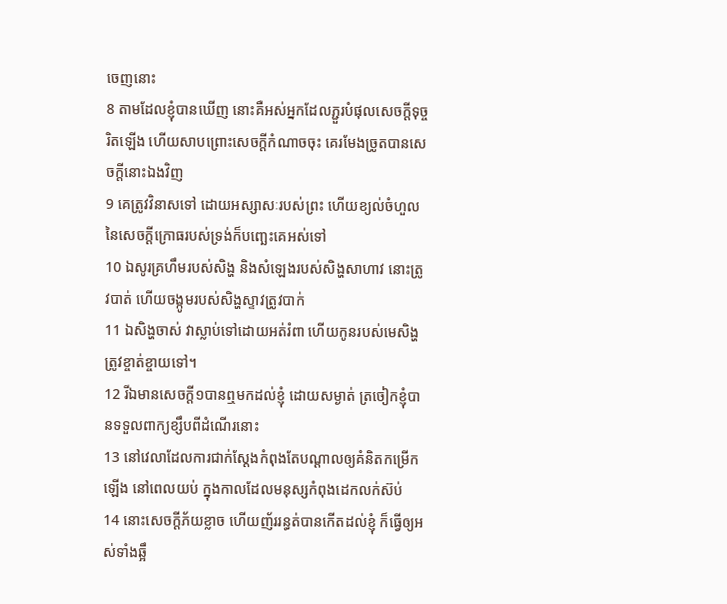ចេញនោះ
8 តាមដែលខ្ញុំបានឃើញ នោះគឺអស់អ្នកដែលភ្ជួរបំផុលសេចក្ដីទុច្ចរិតឡើង ហើយសាបព្រោះសេចក្ដីកំណាចចុះ គេរមែងច្រូតបានសេចក្ដីនោះឯងវិញ
9 គេត្រូវវិនាសទៅ ដោយអស្សាសៈរបស់ព្រះ ហើយខ្យល់ចំហួលនៃសេចក្ដីក្រោធរបស់ទ្រង់ក៏បញ្ឆេះគេអស់ទៅ
10 ឯសូរគ្រហឹមរបស់សិង្ហ និងសំឡេងរបស់សិង្ហសាហាវ នោះត្រូវបាត់ ហើយចង្កូមរបស់សិង្ហស្ទាវត្រូវបាក់
11 ឯសិង្ហចាស់ វាស្លាប់ទៅដោយអត់រំពា ហើយកូនរបស់មេសិង្ហត្រូវខ្ចាត់ខ្ចាយទៅ។
12 រីឯមានសេចក្ដី១បានឮមកដល់ខ្ញុំ ដោយសម្ងាត់ ត្រចៀកខ្ញុំបានទទួលពាក្យខ្សឹបពីដំណើរនោះ
13 នៅវេលាដែលការជាក់ស្តែងកំពុងតែបណ្តាលឲ្យគំនិតកម្រើកឡើង នៅពេលយប់ ក្នុងកាលដែលមនុស្សកំពុងដេកលក់ស៊ប់
14 នោះសេចក្ដីភ័យខ្លាច ហើយញ័ររន្ធត់បានកើតដល់ខ្ញុំ ក៏ធ្វើឲ្យអស់ទាំងឆ្អឹ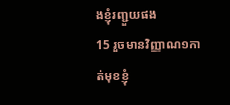ងខ្ញុំរញ្ជួយផង
15 រួចមានវិញ្ញាណ១កាត់មុខខ្ញុំ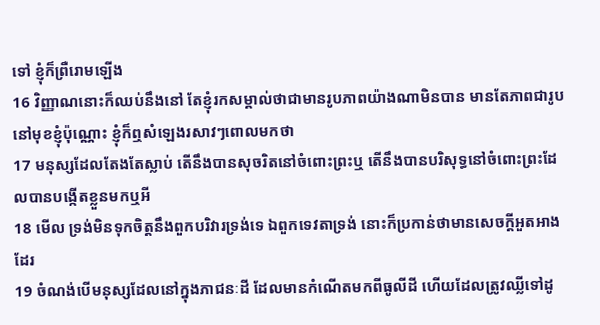ទៅ ខ្ញុំក៏ព្រឺរោមឡើង
16 វិញ្ញាណនោះក៏ឈប់នឹងនៅ តែខ្ញុំរកសម្គាល់ថាជាមានរូបភាពយ៉ាងណាមិនបាន មានតែភាពជារូបនៅមុខខ្ញុំប៉ុណ្ណោះ ខ្ញុំក៏ឮសំឡេងរសាវៗពោលមកថា
17 មនុស្សដែលតែងតែស្លាប់ តើនឹងបានសុចរិតនៅចំពោះព្រះឬ តើនឹងបានបរិសុទ្ធនៅចំពោះព្រះដែលបានបង្កើតខ្លួនមកឬអី
18 មើល ទ្រង់មិនទុកចិត្តនឹងពួកបរិវារទ្រង់ទេ ឯពួកទេវតាទ្រង់ នោះក៏ប្រកាន់ថាមានសេចក្ដីអួតអាងដែរ
19 ចំណង់បើមនុស្សដែលនៅក្នុងភាជនៈដី ដែលមានកំណើតមកពីធូលីដី ហើយដែលត្រូវឈ្លីទៅដូ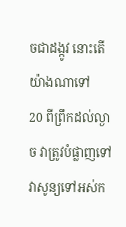ចជាដង្កូវ នោះតើយ៉ាងណាទៅ
20 ពីព្រឹកដល់ល្ងាច វាត្រូវបំផ្លាញទៅ វាសូន្យទៅអស់ក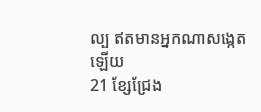ល្ប ឥតមានអ្នកណាសង្កេតឡើយ
21 ខ្សែជ្រែង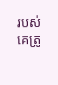របស់គេត្រូ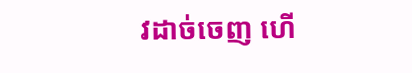វដាច់ចេញ ហើ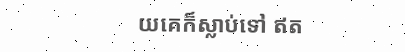យគេក៏ស្លាប់ទៅ ឥត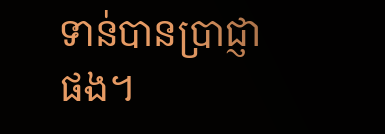ទាន់បានប្រាជ្ញាផង។